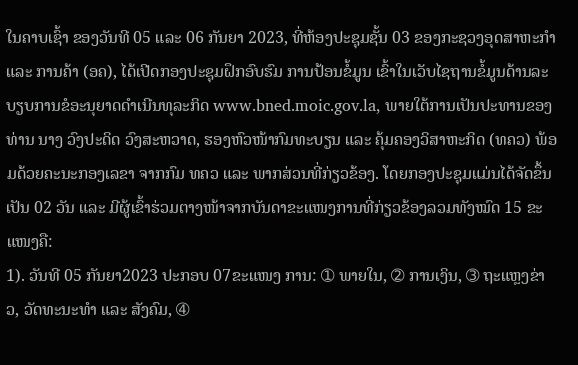ໃນຄາບເຊົ້າ ຂອງວັນທີ 05 ແລະ 06 ກັນຍາ 2023, ທີ່ຫ້ອງປະຊຸມຊັ້ນ 03 ຂອງກະຊວງອຸດສາຫະກໍາ ແລະ ການຄ້າ (ອຄ), ໄດ້ເປີດກອງປະຊຸມຝຶກອົບຮົມ ການປ້ອນຂໍ້ມູນ ເຂົ້າໃນເວັບໄຊຖານຂໍ້ມູນດ້ານລະບຽບການຂໍອະນຸຍາດດຳເນີນທຸລະກິດ www.bned.moic.gov.la, ພາຍໃຕ້ການເປັນປະທານຂອງທ່ານ ນາງ ວົງປະດິດ ວົງສະຫວາດ, ຮອງຫົວໜ້າກົມທະບຽນ ແລະ ຄຸ້ມຄອງວິສາຫະກິດ (ທຄວ) ພ້ອມດ້ວຍຄະນະກອງເລຂາ ຈາກກົມ ທຄວ ແລະ ພາກສ່ວນທີ່ກ່ຽວຂ້ອງ. ໂດຍກອງປະຊຸມແມ່ນໄດ້ຈັດຂຶ້ນເປັນ 02 ວັນ ແລະ ມີຜູ້ເຂົ້າຮ່ວມຕາງໜ້າຈາກບັນດາຂະແໜງການທີ່ກ່ຽວຂ້ອງລວມທັງໝົດ 15 ຂະແໜງຄື:
1). ວັນທີ 05 ກັນຍາ2023 ປະກອບ 07ຂະແໜງ ການ: ➀ ພາຍໃນ, ➁ ການເງິນ, ➂ ຖະແຫຼງຂ່າວ, ວັດທະນະທໍາ ແລະ ສັງຄົມ, ➃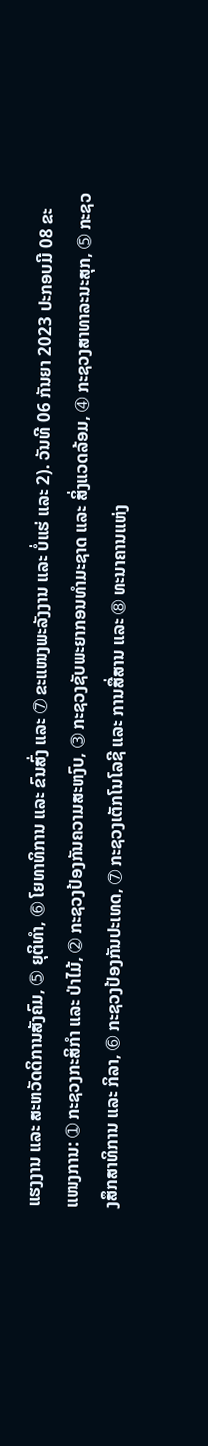ແຮງງານ ແລະ ສະຫວັດດິການສັງຄົມ, ➄ ຍຸຕິທໍາ, ➅ ໂຍທາທິການ ແລະ ຂົນສົ່ງ ແລະ ➆ ຂະແໜງພະລັງງານ ແລະ ບໍ່ແຮ່ ແລະ 2). ວັນທີ 06 ກັນຍາ 2023 ປະກອບມີ 08 ຂະແໜງການ: ➀ ກະຊວງກະສິກໍາ ແລະ ປ່າໄມ້, ➁ ກະຊວງປ້ອງກັນຄວາມສະຫງົບ, ➂ ກະຊວງຊັບພະຍາກອນທໍາມະຊາດ ແລະ ສິ່ງແວດລ້ອມ, ➃ ກະຊວງສາທາລະນະສຸກ, ➄ ກະຊວງສຶກສາທິການ ແລະ ກິລາ, ➅ ກະຊວງປ້ອງກັນປະເທດ, ➆ ກະຊວງເຕັກໂນໂລຊີ ແລະ ການສື່ສານ ແລະ ➇ ທະນາຄານແຫ່ງ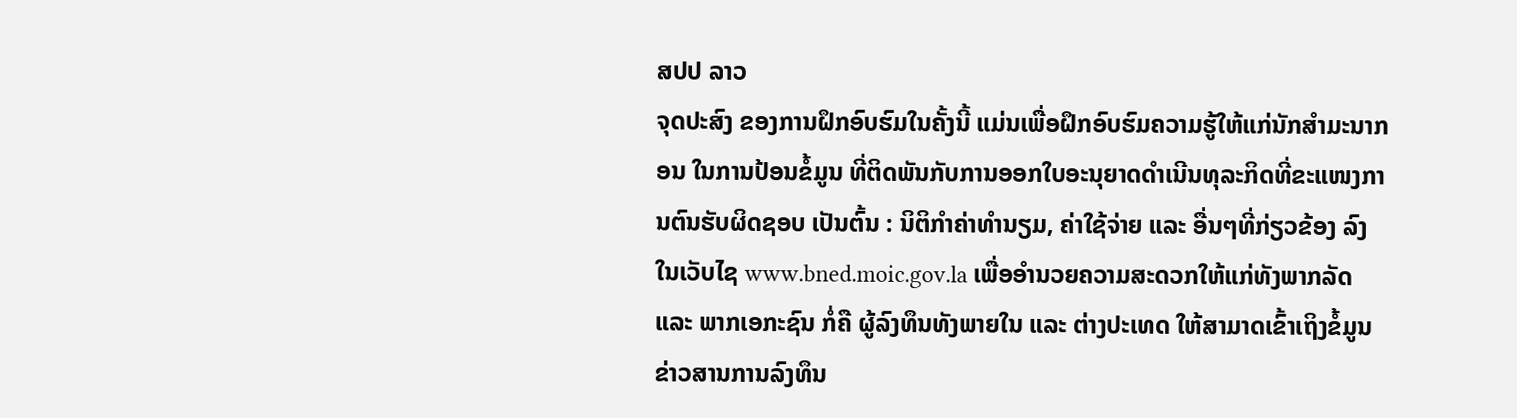ສປປ ລາວ
ຈຸດປະສົງ ຂອງການຝຶກອົບຮົມໃນຄັ້ງນີ້ ແມ່ນເພື່ອຝຶກອົບຮົມຄວາມຮູ້ໃຫ້ແກ່ນັກສໍາມະນາກອນ ໃນການປ້ອນຂໍ້ມູນ ທີ່ຕິດພັນກັບການອອກໃບອະນຸຍາດດໍາເນີນທຸລະກິດທີ່ຂະແໜງການຕົນຮັບຜິດຊອບ ເປັນຕົ້ນ : ນິຕິກໍາຄ່າທໍານຽມ, ຄ່າໃຊ້ຈ່າຍ ແລະ ອື່ນໆທີ່ກ່ຽວຂ້ອງ ລົງໃນເວັບໄຊ www.bned.moic.gov.la ເພື່ອອໍານວຍຄວາມສະດວກໃຫ້ແກ່ທັງພາກລັດ ແລະ ພາກເອກະຊົນ ກໍ່ຄື ຜູ້ລົງທຶນທັງພາຍໃນ ແລະ ຕ່າງປະເທດ ໃຫ້ສາມາດເຂົ້າເຖິງຂໍ້ມູນ ຂ່າວສານການລົງທຶນ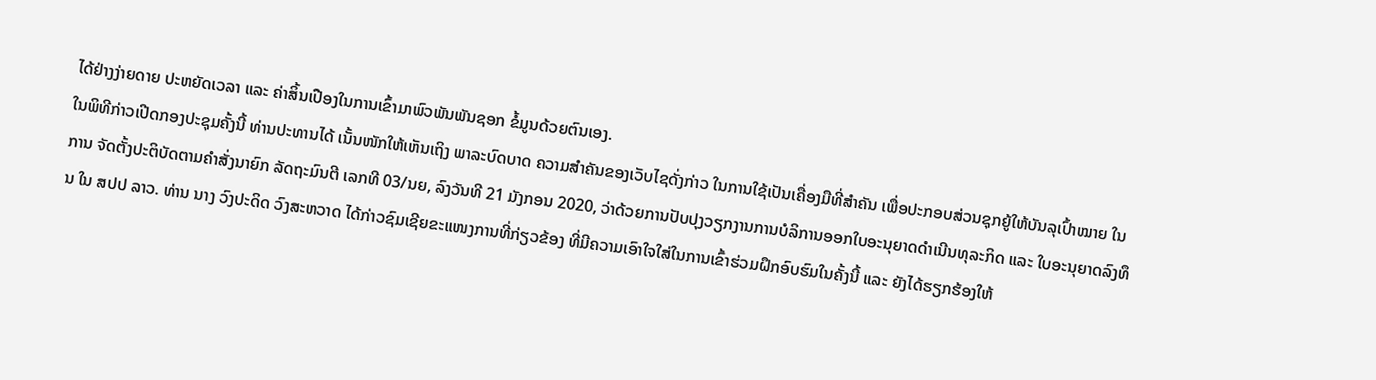ໄດ້ຢ່າງງ່າຍດາຍ ປະຫຍັດເວລາ ແລະ ຄ່າສິ້ນເປືອງໃນການເຂົ້າມາພົວພັນພັນຊອກ ຂໍ້ມູນດ້ວຍຕົນເອງ.
ໃນພິທີກ່າວເປີດກອງປະຊຸມຄັ້ງນີ້ ທ່ານປະທານໄດ້ ເນັ້ນໜັກໃຫ້ເຫັນເຖິງ ພາລະບົດບາດ ຄວາມສໍາຄັນຂອງເວັບໄຊດັ່ງກ່າວ ໃນການໃຊ້ເປັນເຄື່ອງມືທີ່ສໍາຄັນ ເພື່ອປະກອບສ່ວນຊຸກຍູ້ໃຫ້ບັນລຸເປົ້າໝາຍ ໃນການ ຈັດຕັ້ງປະຕິບັດຕາມຄໍາສັ່ງນາຍົກ ລັດຖະມົນຕີ ເລກທີ 03/ນຍ, ລົງວັນທີ 21 ມັງກອນ 2020, ວ່າດ້ວຍການປັບປຸງວຽກງານການບໍລິການອອກໃບອະນຸຍາດດໍາເນີນທຸລະກິດ ແລະ ໃບອະນຸຍາດລົງທຶນ ໃນ ສປປ ລາວ. ທ່ານ ນາງ ວົງປະດິດ ວົງສະຫວາດ ໄດ້ກ່າວຊົມເຊີຍຂະແໜງການທີ່ກ່ຽວຂ້ອງ ທີ່ມີຄວາມເອົາໃຈໃສ່ໃນການເຂົ້າຮ່ວມຝຶກອົບຮົມໃນຄັ້ງນີ້ ແລະ ຍັງໄດ້ຮຽກຮ້ອງໃຫ້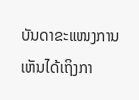ບັນດາຂະແໜງການເຫັນໄດ້ເຖິງກາ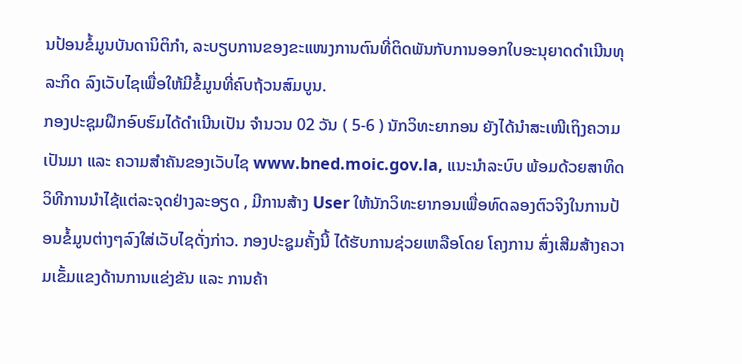ນປ້ອນຂໍ້ມູນບັນດານິຕິກໍາ, ລະບຽບການຂອງຂະແໜງການຕົນທີ່ຕິດພັນກັບການອອກໃບອະນຸຍາດດໍາເນີນທຸລະກິດ ລົງເວັບໄຊເພື່ອໃຫ້ມີຂໍ້ມູນທີ່ຄົບຖ້ວນສົມບູນ.
ກອງປະຊຸມຝຶກອົບຮົມໄດ້ດໍາເນີນເປັນ ຈໍານວນ 02 ວັນ ( 5-6 ) ນັກວິທະຍາກອນ ຍັງໄດ້ນໍາສະເໜີເຖິງຄວາມເປັນມາ ແລະ ຄວາມສໍາຄັນຂອງເວັບໄຊ www.bned.moic.gov.la, ແນະນໍາລະບົບ ພ້ອມດ້ວຍສາທິດວິທີການນຳໄຊ້ແຕ່ລະຈຸດຢ່າງລະອຽດ , ມີການສ້າງ User ໃຫ້ນັກວິທະຍາກອນເພື່ອທົດລອງຕົວຈິງໃນການປ້ອນຂໍ້ມູນຕ່າງໆລົງໃສ່ເວັບໄຊດັ່ງກ່າວ. ກອງປະຊູມຄັ້ງນີ້ ໄດ້ຮັບການຊ່ວຍເຫລືອໂດຍ ໂຄງການ ສົ່ງເສີມສ້າງຄວາມເຂັ້ມແຂງດ້ານການແຂ່ງຂັນ ແລະ ການຄ້າ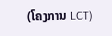(ໂຄງການ LCT)